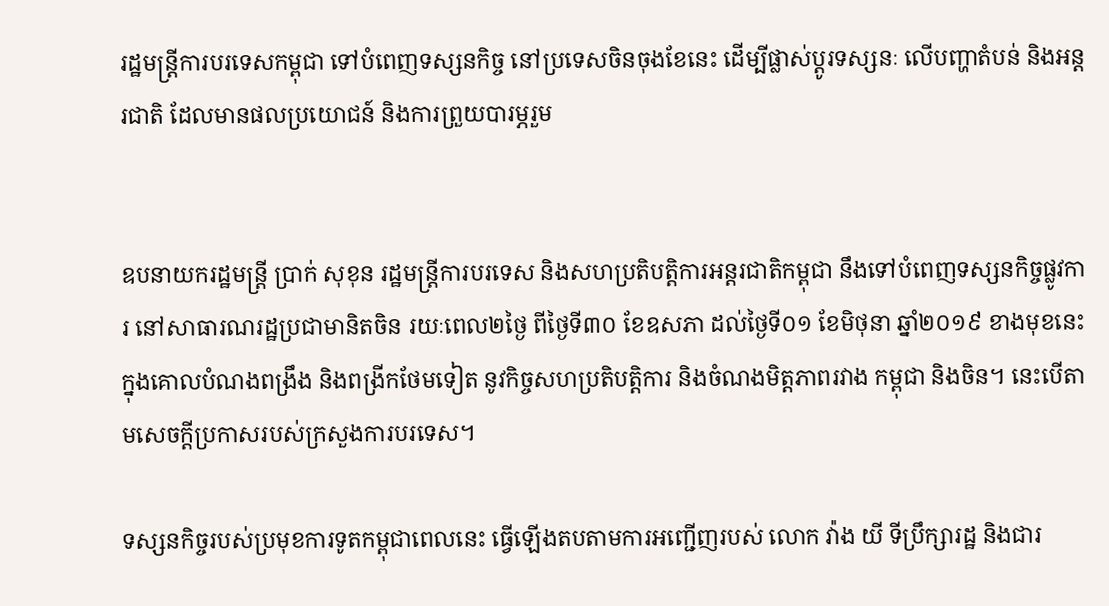រដ្ឋមន្រ្តីការបរទេសកម្ពុជា ទៅបំពេញទស្សនកិច្ច នៅប្រទេសចិនចុងខែនេះ ដើម្បីផ្លាស់ប្តូរទស្សនៈ លើបញ្ហាតំបន់ និងអន្តរជាតិ ដែលមានផលប្រយោជន៍ និងការព្រួយបារម្ភរួម


ឧបនាយករដ្ឋមន្រ្តី ប្រាក់ សុខុន រដ្ឋមន្រ្តីការបរទេស និងសហប្រតិបត្តិការអន្តរជាតិកម្ពុជា នឹងទៅបំពេញទស្សនកិច្ចផ្លូវការ នៅសាធារណរដ្ឋប្រជាមានិតចិន រយៈពេល២ថ្ងៃ ពីថ្ងៃទី៣០ ខែឧសភា ដល់ថ្ងៃទី០១ ខែមិថុនា ឆ្នាំ២០១៩ ខាងមុខនេះ ក្នុងគោលបំណងពង្រឹង និងពង្រីកថែមទៀត នូវកិច្ចសហប្រតិបត្តិការ និងចំណងមិត្តភាពរវាង កម្ពុជា និងចិន។ នេះបើតាមសេចក្តីប្រកាសរបស់ក្រសួងការបរទេស។

ទស្សនកិច្ចរបស់ប្រមុខការទូតកម្ពុជាពេលនេះ ធ្វើឡើងតបតាមការអញ្ជើញរបស់ លោក វ៉ាង យី ទីប្រឹក្សារដ្ឋ និងជារ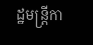ដ្ឋមន្រ្តីកា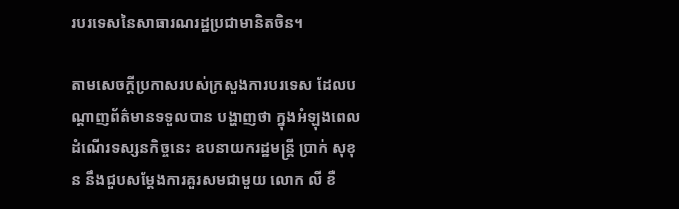របរទេសនៃសាធារណរដ្ឋប្រជាមានិតចិន។

តាមសេចក្តីប្រកាសរបស់ក្រសួងការបរទេស ដែលបណ្តាញព័ត៌មានទទួលបាន បង្ហាញថា ក្នុងអំឡុងពេលដំណើរទស្សនកិច្ចនេះ ឧបនាយករដ្ឋមន្រ្តី ប្រាក់ សុខុន នឹងជួបសម្តែងការគួរសមជាមួយ លោក លី ខឺ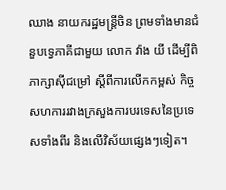ឈាង នាយករដ្ឋមន្រ្តីចិន ព្រមទាំងមានជំនួបទ្វេភាគីជាមួយ លោក វ៉ាង យី ដើម្បីពិភាក្សាស៊ីជម្រៅ ស្តីពីការលើកកម្ពស់ កិច្ចសហការរវាងក្រសួងការបរទេសនៃប្រទេសទាំងពីរ និងលើវិស័យផ្សេងៗទៀត។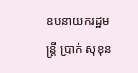ឧបនាយករដ្ឋមន្រ្តី ប្រាក់ សុខុន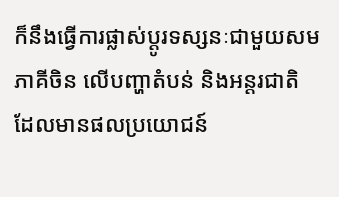ក៏នឹងធ្វើការផ្លាស់ប្តូរទស្សនៈជាមួយសមភាគីចិន លើបញ្ហាតំបន់ និងអន្តរជាតិ ដែលមានផលប្រយោជន៍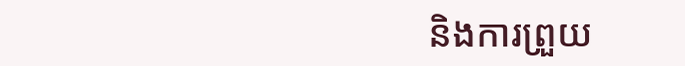និងការព្រួយ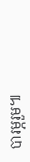បារម្ភរួម៕